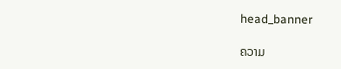head_banner

ຄວາມ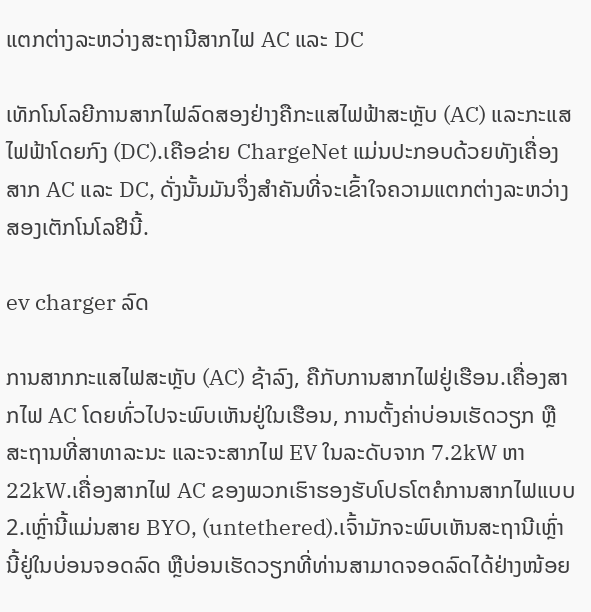ແຕກຕ່າງລະຫວ່າງສະຖານີສາກໄຟ AC ແລະ DC

ເທັກໂນໂລຍີການສາກໄຟລົດສອງຢ່າງຄືກະແສໄຟຟ້າສະຫຼັບ (AC) ແລະກະແສໄຟຟ້າໂດຍກົງ (DC).ເຄືອຂ່າຍ ChargeNet ແມ່ນປະກອບດ້ວຍທັງເຄື່ອງສາກ AC ແລະ DC, ດັ່ງນັ້ນມັນຈຶ່ງສໍາຄັນທີ່ຈະເຂົ້າໃຈຄວາມແຕກຕ່າງລະຫວ່າງສອງເຕັກໂນໂລຢີນີ້.

ev charger ລົດ

ການສາກກະແສໄຟສະຫຼັບ (AC) ຊ້າລົງ, ຄືກັບການສາກໄຟຢູ່ເຮືອນ.ເຄື່ອງສາກໄຟ AC ໂດຍທົ່ວໄປຈະພົບເຫັນຢູ່ໃນເຮືອນ, ການຕັ້ງຄ່າບ່ອນເຮັດວຽກ ຫຼືສະຖານທີ່ສາທາລະນະ ແລະຈະສາກໄຟ EV ໃນລະດັບຈາກ 7.2kW ຫາ 22kW.ເຄື່ອງສາກໄຟ AC ຂອງພວກເຮົາຮອງຮັບໂປຣໂຕຄໍການສາກໄຟແບບ 2.ເຫຼົ່ານີ້ແມ່ນສາຍ BYO, (untethered).ເຈົ້າມັກຈະພົບເຫັນສະຖານີເຫຼົ່ານີ້ຢູ່ໃນບ່ອນຈອດລົດ ຫຼືບ່ອນເຮັດວຽກທີ່ທ່ານສາມາດຈອດລົດໄດ້ຢ່າງໜ້ອຍ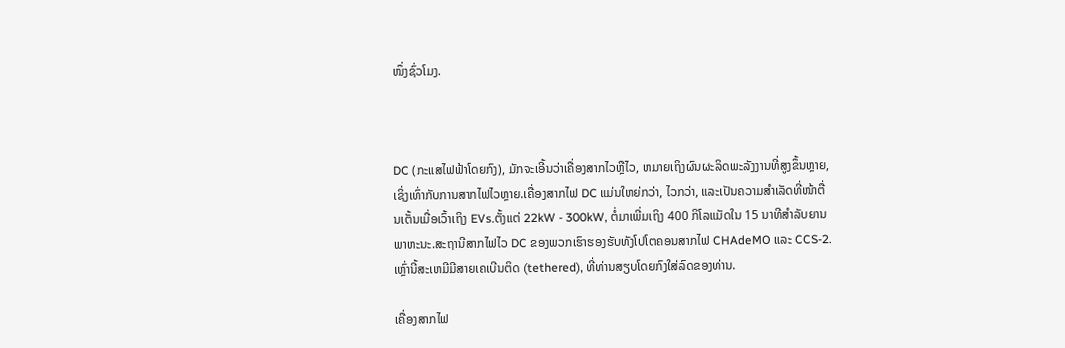ໜຶ່ງຊົ່ວໂມງ.



DC (ກະແສໄຟຟ້າໂດຍກົງ), ມັກຈະເອີ້ນວ່າເຄື່ອງສາກໄວຫຼືໄວ, ຫມາຍເຖິງຜົນຜະລິດພະລັງງານທີ່ສູງຂຶ້ນຫຼາຍ, ເຊິ່ງເທົ່າກັບການສາກໄຟໄວຫຼາຍ.ເຄື່ອງສາກໄຟ DC ແມ່ນໃຫຍ່ກວ່າ, ໄວກວ່າ, ແລະເປັນຄວາມສຳເລັດທີ່ໜ້າຕື່ນເຕັ້ນເມື່ອເວົ້າເຖິງ EVs.ຕັ້ງແຕ່ 22kW - 300kW, ຕໍ່ມາເພີ່ມເຖິງ 400 ກິໂລແມັດໃນ 15 ນາທີສໍາລັບຍານພາຫະນະ.ສະຖານີສາກໄຟໄວ DC ຂອງພວກເຮົາຮອງຮັບທັງໂປໂຕຄອນສາກໄຟ CHAdeMO ແລະ CCS-2.ເຫຼົ່ານີ້ສະເຫມີມີສາຍເຄເບີນຕິດ (tethered), ທີ່ທ່ານສຽບໂດຍກົງໃສ່ລົດຂອງທ່ານ.

ເຄື່ອງສາກໄຟ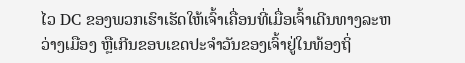ໄວ DC ຂອງພວກເຮົາເຮັດໃຫ້ເຈົ້າເຄື່ອນທີ່ເມື່ອເຈົ້າເດີນທາງລະຫວ່າງເມືອງ ຫຼືເກີນຂອບເຂດປະຈໍາວັນຂອງເຈົ້າຢູ່ໃນທ້ອງຖິ່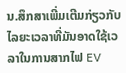ນ.ສຶກສາເພີ່ມເຕີມກ່ຽວກັບໄລຍະເວລາທີ່ມັນອາດໃຊ້ເວລາໃນການສາກໄຟ EV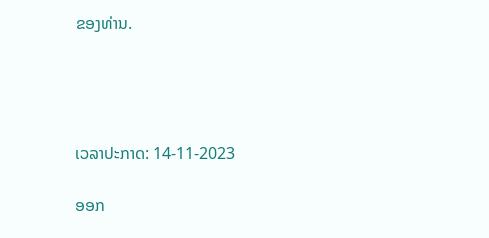ຂອງທ່ານ.




ເວລາປະກາດ: 14-11-2023

ອອກ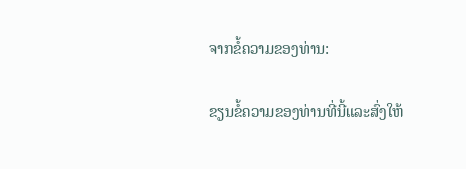ຈາກຂໍ້ຄວາມຂອງທ່ານ:

ຂຽນຂໍ້ຄວາມຂອງທ່ານທີ່ນີ້ແລະສົ່ງໃຫ້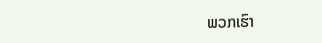ພວກເຮົາ